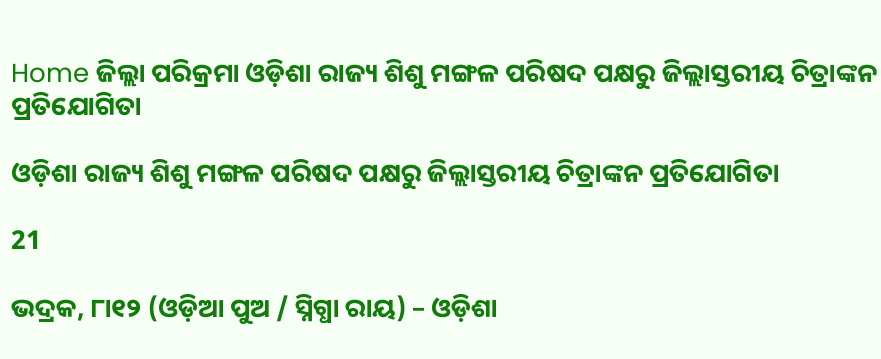Home ଜିଲ୍ଲା ପରିକ୍ରମା ଓଡ଼ିଶା ରାଜ୍ୟ ଶିଶୁ ମଙ୍ଗଳ ପରିଷଦ ପକ୍ଷରୁ ଜିଲ୍ଲାସ୍ତରୀୟ ଚିତ୍ରାଙ୍କନ ପ୍ରତିଯୋଗିତା

ଓଡ଼ିଶା ରାଜ୍ୟ ଶିଶୁ ମଙ୍ଗଳ ପରିଷଦ ପକ୍ଷରୁ ଜିଲ୍ଲାସ୍ତରୀୟ ଚିତ୍ରାଙ୍କନ ପ୍ରତିଯୋଗିତା

21

ଭଦ୍ରକ, ୮ା୧୨ (ଓଡ଼ିଆ ପୁଅ / ସ୍ନିଗ୍ଧା ରାୟ) – ଓଡ଼ିଶା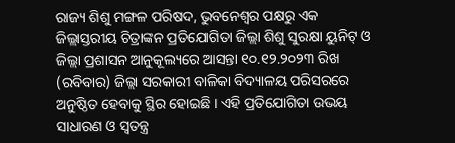ରାଜ୍ୟ ଶିଶୁ ମଙ୍ଗଳ ପରିଷଦ, ଭୁବନେଶ୍ୱର ପକ୍ଷରୁ ଏକ ଜିଲ୍ଲାସ୍ତରୀୟ ଚିତ୍ରାଙ୍କନ ପ୍ରତିଯୋଗିତା ଜିଲ୍ଲା ଶିଶୁ ସୁରକ୍ଷା ୟୁନିଟ୍ ଓ ଜିଲ୍ଲା ପ୍ରଶାସନ ଆନୁକୂଲ୍ୟରେ ଆସନ୍ତା ୧୦.୧୨.୨୦୨୩ ରିଖ (ରବିବାର) ଜିଲ୍ଲା ସରକାରୀ ବାଳିକା ବିଦ୍ୟାଳୟ ପରିସରରେ ଅନୁଷ୍ଠିତ ହେବାକୁ ସ୍ଥିର ହୋଇଛି । ଏହି ପ୍ରତିଯୋଗିତା ଉଭୟ ସାଧାରଣ ଓ ସ୍ୱତନ୍ତ୍ର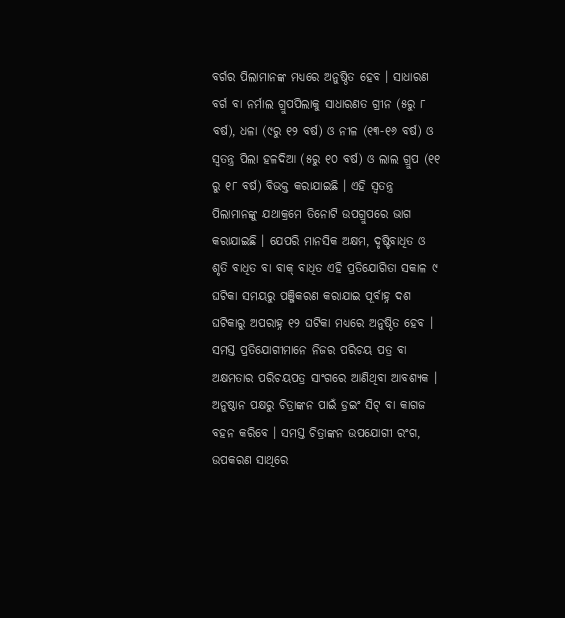ବର୍ଗର ପିଲାମାନଙ୍କ ମଧ୍ୟରେ ଅନୁଷ୍ଠିତ ହେବ । ସାଧାରଣ ବର୍ଗ ବା ନର୍ମାଲ ଗ୍ରୁପପିଲାକୁ ସାଧାରଣତ ଗ୍ରୀନ (୫ରୁ ୮ ବର୍ଷ), ଧଳା (୯ରୁ ୧୨ ବର୍ଷ) ଓ ନୀଳ (୧୩-୧୬ ବର୍ଷ) ଓ ସ୍ୱତନ୍ତ୍ର ପିଲା ହଳଦିଆ (୫ରୁ ୧୦ ବର୍ଷ) ଓ ଲାଲ ଗ୍ରୁପ (୧୧ ରୁ ୧୮ ବର୍ଷ) ବିଭକ୍ତ କରାଯାଇଛି । ଏହି ସ୍ୱତନ୍ତ୍ର ପିଲାମାନଙ୍କୁ ଯଥାକ୍ରମେ ତିନୋଟି ଉପଗ୍ରୁପରେ ଭାଗ କରାଯାଇଛି । ଯେପରି ମାନସିକ ଅକ୍ଷମ, ଦୃଷ୍ଟିବାଧିତ ଓ ଶୃତି ବାଧିତ ବା ବାକ୍ ବାଧିତ ଏହି ପ୍ରତିଯୋଗିତା ସକାଳ ୯ ଘଟିକା ସମୟରୁ ପଞ୍ଜିକରଣ କରାଯାଇ ପୂର୍ବାହ୍ନ ଦଶ ଘଟିକାରୁ ଅପରାହ୍ନ ୧୨ ଘଟିକା ମଧ୍ୟରେ ଅନୁଷ୍ଠିତ ହେବ । ସମସ୍ତ ପ୍ରତିଯୋଗୀମାନେ ନିଜର ପରିଚୟ ପତ୍ର ବା ଅକ୍ଷମତାର ପରିଚୟପତ୍ର ସାଂଗରେ ଆଣିଥିବା ଆବଶ୍ୟକ । ଅନୁଷ୍ଠାନ ପକ୍ଷରୁ ଚିତ୍ରାଙ୍କନ ପାଇଁ ଡ଼୍ରଇଂ ସିଟ୍ ବା କାଗଜ ବହନ କରିବେ । ସମସ୍ତ ଚିତ୍ରାଙ୍କନ ଉପଯୋଗୀ ରଂଗ, ଉପକରଣ ସାଥିରେ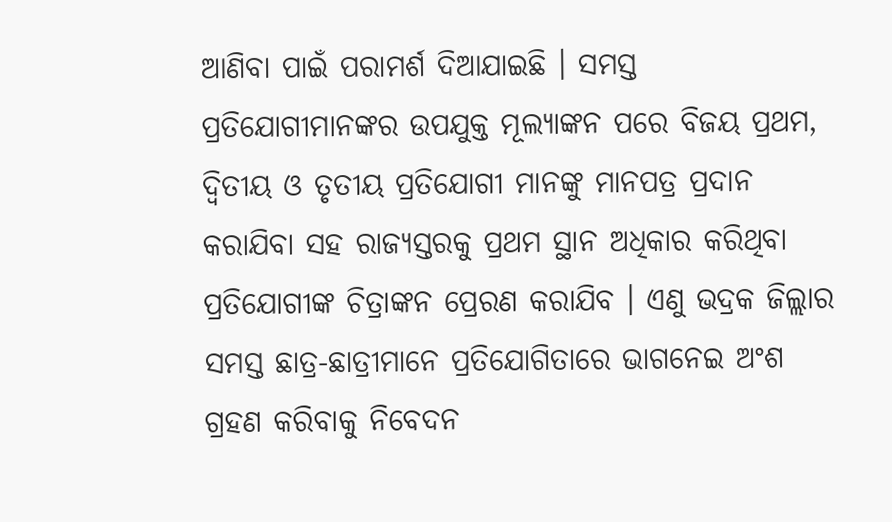ଆଣିବା ପାଇଁ ପରାମର୍ଶ ଦିଆଯାଇଛି । ସମସ୍ତ ପ୍ରତିଯୋଗୀମାନଙ୍କର ଉପଯୁକ୍ତ ମୂଲ୍ୟାଙ୍କନ ପରେ ବିଜୟ ପ୍ରଥମ, ଦ୍ୱିତୀୟ ଓ ତୃତୀୟ ପ୍ରତିଯୋଗୀ ମାନଙ୍କୁ ମାନପତ୍ର ପ୍ରଦାନ କରାଯିବା ସହ ରାଜ୍ୟସ୍ତରକୁ ପ୍ରଥମ ସ୍ଥାନ ଅଧିକାର କରିଥିବା ପ୍ରତିଯୋଗୀଙ୍କ ଚିତ୍ରାଙ୍କନ ପ୍ରେରଣ କରାଯିବ । ଏଣୁ ଭଦ୍ରକ ଜିଲ୍ଲାର ସମସ୍ତ ଛାତ୍ର-ଛାତ୍ରୀମାନେ ପ୍ରତିଯୋଗିତାରେ ଭାଗନେଇ ଅଂଶ ଗ୍ରହଣ କରିବାକୁ ନିବେଦନ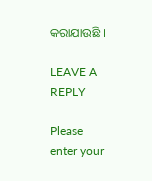କରାଯାଉଛି ।

LEAVE A REPLY

Please enter your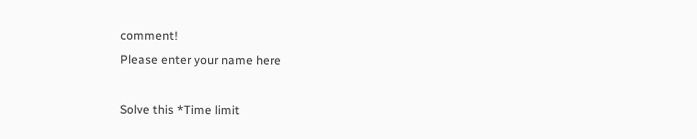comment!
Please enter your name here

Solve this *Time limit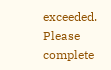exceeded. Please complete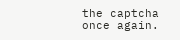the captcha once again.